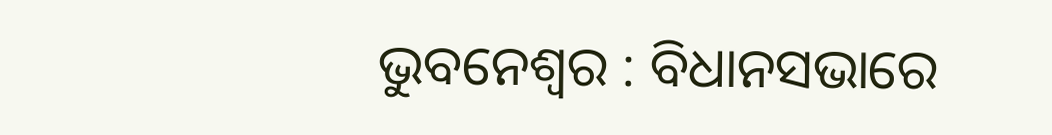ଭୁବନେଶ୍ୱର : ବିଧାନସଭାରେ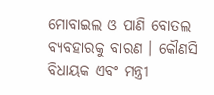ମୋବାଇଲ ଓ ପାଣି ବୋତଲ ବ୍ୟବହାରକୁ ବାରଣ । କୌଣସି ବିଧାୟକ ଏବଂ ମନ୍ତ୍ରୀ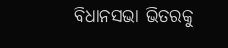ବିଧାନସଭା ଭିତରକୁ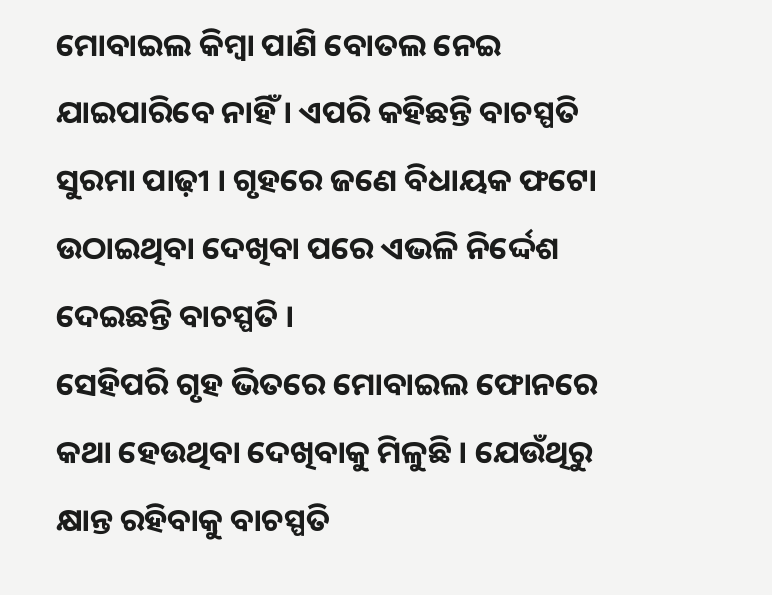ମୋବାଇଲ କିମ୍ବା ପାଣି ବୋତଲ ନେଇ ଯାଇପାରିବେ ନାହିଁ । ଏପରି କହିଛନ୍ତି ବାଚସ୍ପତି ସୁରମା ପାଢ଼ୀ । ଗୃହରେ ଜଣେ ବିଧାୟକ ଫଟୋ ଉଠାଇଥିବା ଦେଖିବା ପରେ ଏଭଳି ନିର୍ଦ୍ଦେଶ ଦେଇଛନ୍ତି ବାଚସ୍ପତି ।
ସେହିପରି ଗୃହ ଭିତରେ ମୋବାଇଲ ଫୋନରେ କଥା ହେଉଥିବା ଦେଖିବାକୁ ମିଳୁଛି । ଯେଉଁଥିରୁ କ୍ଷାନ୍ତ ରହିବାକୁ ବାଚସ୍ପତି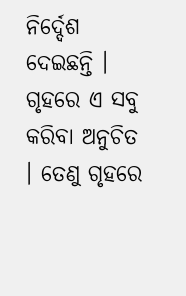ନିର୍ଦ୍ଦେଶ ଦେଇଛନ୍ତି । ଗୃହରେ ଏ ସବୁ କରିବା ଅନୁଚିତ । ତେଣୁ ଗୃହରେ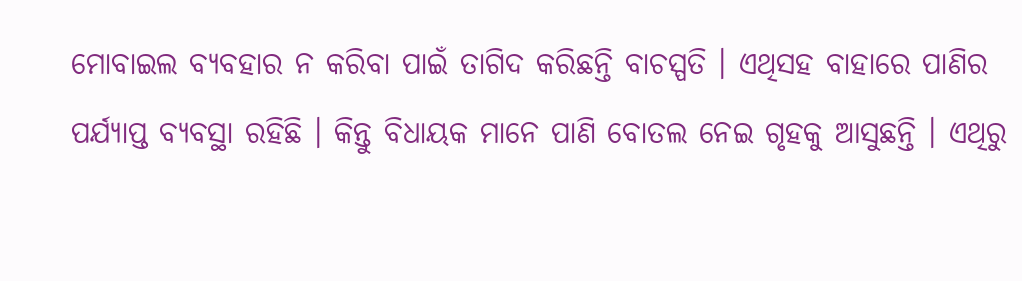ମୋବାଇଲ ବ୍ୟବହାର ନ କରିବା ପାଇଁ ତାଗିଦ କରିଛନ୍ତି ବାଚସ୍ପତି । ଏଥିସହ ବାହାରେ ପାଣିର ପର୍ଯ୍ୟାପ୍ତ ବ୍ୟବସ୍ଥା ରହିଛି । କିନ୍ତୁ ବିଧାୟକ ମାନେ ପାଣି ବୋତଲ ନେଇ ଗୃହକୁ ଆସୁଛନ୍ତି । ଏଥିରୁ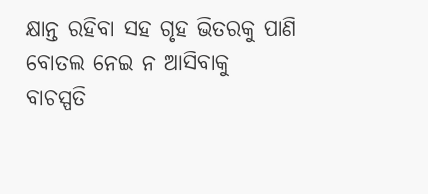କ୍ଷାନ୍ତ ରହିବା ସହ ଗୃହ ଭିତରକୁ ପାଣି ବୋତଲ ନେଇ ନ ଆସିବାକୁ ବାଚସ୍ପତି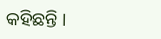କହିଛନ୍ତି ।